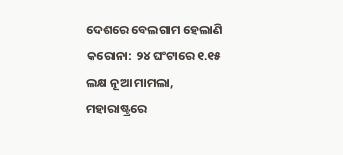ଦେଶରେ ବେଲଗାମ ହେଲାଣି କରୋନା: ୨୪ ଘଂଟାରେ ୧.୧୫ ଲକ୍ଷ ନୂଆ ମାମଲା, ମହାରାଷ୍ଟ୍ରରେ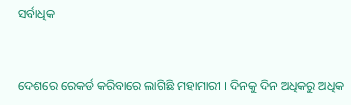ସର୍ବାଧିକ


ଦେଶରେ ରେକର୍ଡ କରିବାରେ ଲାଗିଛି ମହାମାରୀ । ଦିନକୁ ଦିନ ଅଧିକରୁ ଅଧିକ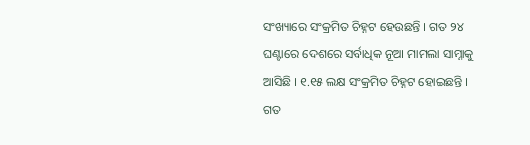ସଂଖ୍ୟାରେ ସଂକ୍ରମିତ ଚିହ୍ନଟ ହେଉଛନ୍ତି । ଗତ ୨୪ ଘଣ୍ଟାରେ ଦେଶରେ ସର୍ବାଧିକ ନୂଆ ମାମଲା ସାମ୍ନାକୁ ଆସିଛି । ୧.୧୫ ଲକ୍ଷ ସଂକ୍ରମିତ ଚିହ୍ନଟ ହୋଇଛନ୍ତି । ଗତ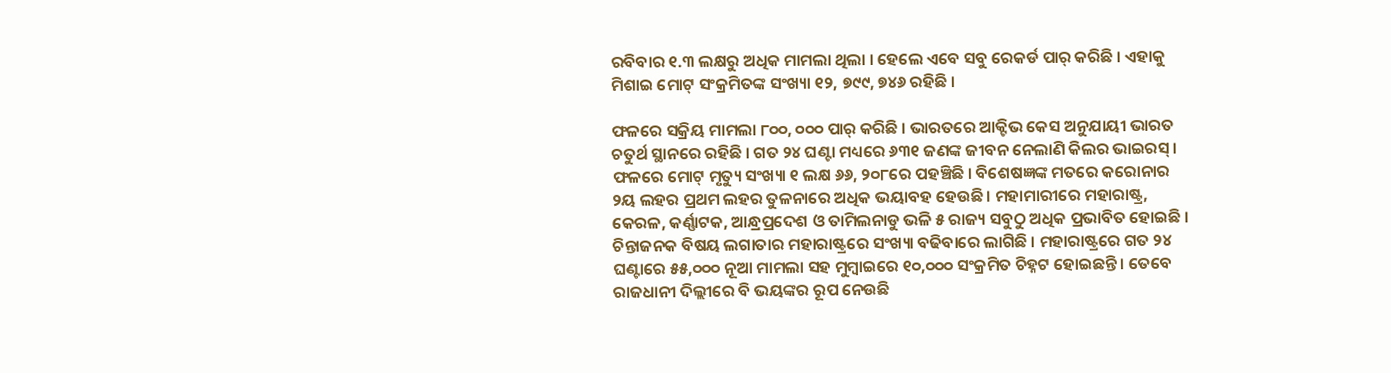ରବିବାର ୧.୩ ଲକ୍ଷରୁ ଅଧିକ ମାମଲା ଥିଲା । ହେଲେ ଏବେ ସବୁ ରେକର୍ଡ ପାର୍ କରିଛି । ଏହାକୁ ମିଶାଇ ମୋଟ୍ ସଂକ୍ରମିତଙ୍କ ସଂଖ୍ୟା ୧୨, ୭୯୯, ୭୪୬ ରହିଛି ।

ଫଳରେ ସକ୍ରିୟ ମାମଲା ୮୦୦, ୦୦୦ ପାର୍ କରିଛି । ଭାରତରେ ଆକ୍ଟିଭ କେସ ଅନୁଯାୟୀ ଭାରତ ଚତୁର୍ଥ ସ୍ଥାନରେ ରହିଛି । ଗତ ୨୪ ଘଣ୍ଟା ମଧ୍ୟରେ ୬୩୧ ଜଣଙ୍କ ଜୀବନ ନେଲାଣି କିଲର ଭାଇରସ୍ । ଫଳରେ ମୋଟ୍ ମୃତ୍ୟୁ ସଂଖ୍ୟା ୧ ଲକ୍ଷ ୬୬, ୨୦୮ରେ ପହଞ୍ଚିଛି । ବିଶେଷଜ୍ଞଙ୍କ ମତରେ କରୋନାର ୨ୟ ଲହର ପ୍ରଥମ ଲହର ତୁଳନାରେ ଅଧିକ ଭୟାବହ ହେଉଛି । ମହାମାରୀରେ ମହାରାଷ୍ଟ୍ର, କେରଳ, କର୍ଣ୍ଣାଟକ, ଆନ୍ଧ୍ରପ୍ରଦେଶ ଓ ତାମିଲନାଡୁ ଭଳି ୫ ରାଜ୍ୟ ସବୁଠୁ ଅଧିକ ପ୍ରଭାବିତ ହୋଇଛି । ଚିନ୍ତାଜନକ ବିଷୟ ଲଗାତାର ମହାରାଷ୍ଟ୍ରରେ ସଂଖ୍ୟା ବଢିବାରେ ଲାଗିଛି । ମହାରାଷ୍ଟ୍ରରେ ଗତ ୨୪ ଘଣ୍ଟାରେ ୫୫,୦୦୦ ନୂଆ ମାମଲା ସହ ମୁମ୍ୱାଇରେ ୧୦,୦୦୦ ସଂକ୍ରମିତ ଚିହ୍ନଟ ହୋଇଛନ୍ତି । ତେବେ ରାଜଧାନୀ ଦିଲ୍ଲୀରେ ବି ଭୟଙ୍କର ରୂପ ନେଉଛି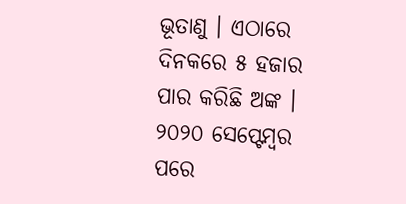ଭୂତାଣୁ । ଏଠାରେ ଦିନକରେ ୫ ହଜାର ପାର କରିଛି ଅଙ୍କ । ୨୦୨୦ ସେପ୍ଟେମ୍ୱର ପରେ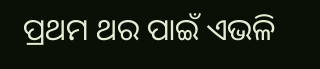ପ୍ରଥମ ଥର ପାଇଁ ଏଭଳି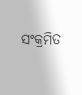ସଂକ୍ରମିତ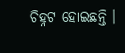ଚିହ୍ନଟ ହୋଇଛନ୍ତି ।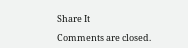Share It

Comments are closed.